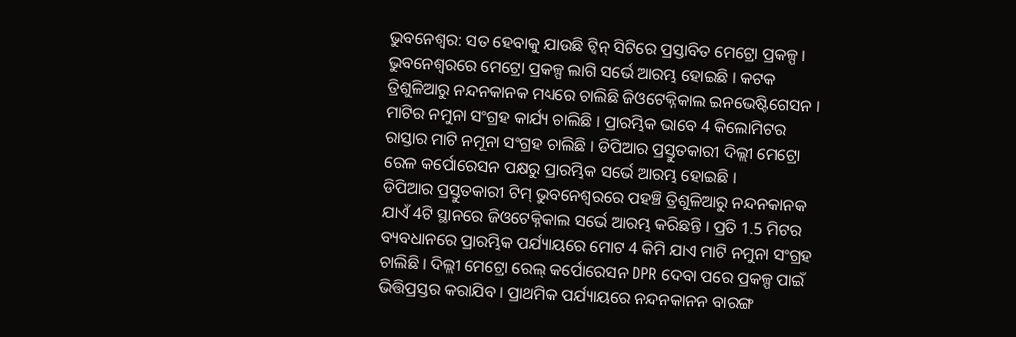ଭୁବନେଶ୍ୱର: ସତ ହେବାକୁ ଯାଉଛି ଟ୍ବିନ୍ ସିଟିରେ ପ୍ରସ୍ତାବିତ ମେଟ୍ରୋ ପ୍ରକଳ୍ପ । ଭୁବନେଶ୍ବରରେ ମେଟ୍ରୋ ପ୍ରକଳ୍ପ ଲାଗି ସର୍ଭେ ଆରମ୍ଭ ହୋଇଛି । କଟକ ତ୍ରିଶୁଳିଆରୁ ନନ୍ଦନକାନକ ମଧ୍ୟରେ ଚାଲିଛି ଜିଓଟେକ୍ନିକାଲ ଇନଭେଷ୍ଟିଗେସନ । ମାଟିର ନମୁନା ସଂଗ୍ରହ କାର୍ଯ୍ୟ ଚାଲିଛି । ପ୍ରାରମ୍ଭିକ ଭାବେ 4 କିଲୋମିଟର ରାସ୍ତାର ମାଟି ନମୂନା ସଂଗ୍ରହ ଚାଲିଛି । ଡିପିଆର ପ୍ରସ୍ତୁତକାରୀ ଦିଲ୍ଲୀ ମେଟ୍ରୋ ରେଳ କର୍ପୋରେସନ ପକ୍ଷରୁ ପ୍ରାରମ୍ଭିକ ସର୍ଭେ ଆରମ୍ଭ ହୋଇଛି ।
ଡିପିଆର ପ୍ରସ୍ତୁତକାରୀ ଟିମ୍ ଭୁବନେଶ୍ବରରେ ପହଞ୍ଚି ତ୍ରିଶୁଳିଆରୁ ନନ୍ଦନକାନକ ଯାଏଁ 4ଟି ସ୍ଥାନରେ ଜିଓଟେକ୍ନିକାଲ ସର୍ଭେ ଆରମ୍ଭ କରିଛନ୍ତି । ପ୍ରତି 1.5 ମିଟର ବ୍ୟବଧାନରେ ପ୍ରାରମ୍ଭିକ ପର୍ଯ୍ୟାୟରେ ମୋଟ 4 କିମି ଯାଏ ମାଟି ନମୁନା ସଂଗ୍ରହ ଚାଲିଛି । ଦିଲ୍ଲୀ ମେଟ୍ରୋ ରେଲ୍ କର୍ପୋରେସନ DPR ଦେବା ପରେ ପ୍ରକଳ୍ପ ପାଇଁ ଭିତ୍ତିପ୍ରସ୍ତର କରାଯିବ । ପ୍ରାଥମିକ ପର୍ଯ୍ୟାୟରେ ନନ୍ଦନକାନନ ବାରଙ୍ଗ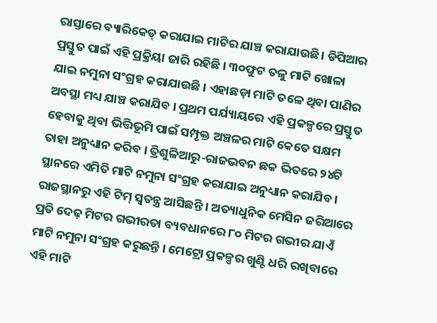ରାସ୍ତାରେ ବ୍ୟାରିକେଡ୍ କରାଯାଇ ମାଟିର ଯାଞ୍ଚ କରାଯାଉଛି। ଡିପିଆର ପ୍ରସ୍ତୁତ ପାଇଁ ଏହି ପ୍ରକ୍ରିୟା ଜାରି ରହିଛି । ୩୦ଫୁଟ ତଳୁ ମାଟି ଖୋଳା ଯାଇ ନମୁନା ସଂଗ୍ରହ କରାଯାଉଛି । ଏହାଛଡ଼ା ମାଟି ତଳେ ଥିବା ପାଣିର ଅବସ୍ଥା ମଧ୍ୟ ଯାଞ୍ଚ କରାଯିବ । ପ୍ରଥମ ପର୍ଯ୍ୟାୟରେ ଏହି ପ୍ରକଳ୍ପରେ ପ୍ରସ୍ତୁତ ହେବାକୁ ଥିବା ଭିତ୍ତିଭୂମି ପାଇଁ ସମ୍ପୃକ୍ତ ଅଞ୍ଚଳର ମାଟି କେତେ ସକ୍ଷମ ତାହା ଅନୁଧ୍ୟାନ କରିବ । ତ୍ରିଶୁଳିଆରୁ-ରାଜଭବନ ଛକ ଭିତରେ ୨୪ଟି ସ୍ଥାନରେ ଏମିତି ମାଟି ନମୁନା ସଂଗ୍ରହ କରାଯାଇ ଅନୁଧ୍ୟାନ କରାଯିବ।
ରାଜସ୍ଥାନରୁ ଏହି ଟିମ୍ ସ୍ବତନ୍ତ୍ର ଆସିଛନ୍ତି । ଅତ୍ୟାଧୁନିକ ମେସିନ ଜରିଆରେ ପ୍ରତି ଦେଢ଼ ମିଟର ଗଭୀରତା ବ୍ୟବଧାନରେ ୮୦ ମିଟର ଗଭୀର ଯାଏଁ ମାଟି ନମୁନା ସଂଗ୍ରହ କରୁଛନ୍ତି । ମେଟ୍ରୋ ପ୍ରକଳ୍ପର ଖୁଣ୍ଟି ଧରି ରଖିବାରେ ଏହି ମାଟି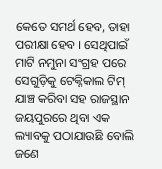କେତେ ସମର୍ଥ ହେବ, ତାହା ପରୀକ୍ଷା ହେବ । ସେଥିପାଇଁ ମାଟି ନମୁନା ସଂଗ୍ରହ ପରେ ସେଗୁଡ଼ିକୁ ଟେକ୍ନିକାଲ ଟିମ୍ ଯାଞ୍ଚ କରିବା ସହ ରାଜସ୍ଥାନ ଜୟପୁରରେ ଥିବା ଏକ ଲ୍ୟାବକୁ ପଠାଯାଉଛି ବୋଲି ଜଣେ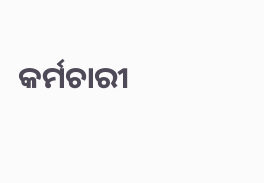କର୍ମଚାରୀ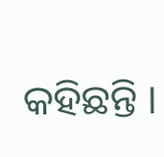କହିଛନ୍ତି ।